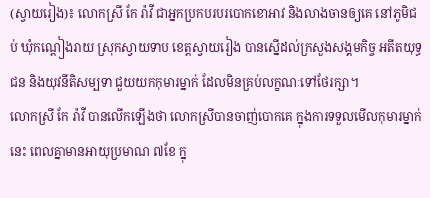(ស្វាយរៀង)៖ លោកស្រី កែ រ៉ាវី ជាអ្នកប្រកបរបរបោកខោអាវ និងលាងចានឲ្យគេ នៅភូមិជប់ ឃុំកណ្តៀងរាយ ស្រុកស្វាយទាប ខេត្តស្វាយរៀង បានស្នើដល់ក្រសួងសង្គមកិច្ច អតីតយុទ្ធជន និងយុវនីតិសម្បទា ជួយយកកុមារម្នាក់ ដែលមិនគ្រប់លក្ខណៈទៅថែរក្សា។
លោកស្រី កែ រ៉ាវី បានលើកឡើងថា លោកស្រីបានចាញ់បោកគេ ក្នុងការទទួលមើលកុមារម្នាក់នេះ ពេលគ្នាមានអាយុប្រមាណ ៧ខែ ក្នុ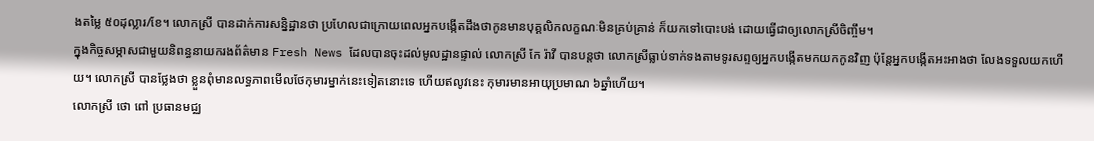ងតម្លៃ ៥០ដុល្លារ/ខែ។ លោកស្រី បានដាក់ការសន្និដ្ឋានថា ប្រហែលជាក្រោយពេលអ្នកបង្កើតដឹងថាកូនមានបុគ្គលិកលក្ខណៈមិនគ្រប់គ្រាន់ ក៏យកទៅបោះបង់ ដោយធ្វើជាឲ្យលោកស្រីចិញ្ចឹម។
ក្នុងកិច្ចសម្ភាសជាមួយនិពន្ធនាយករងព័ត៌មាន Fresh News ដែលបានចុះដល់មូលដ្ឋានផ្ទាល់ លោកស្រី កែ រ៉ាវី បានបន្តថា លោកស្រីធ្លាប់ទាក់ទងតាមទូរសព្ទឲ្យអ្នកបង្កើតមកយកកូនវិញ ប៉ុន្តែអ្នកបង្កើតអះអាងថា លែងទទួលយកហើយ។ លោកស្រី បានថ្លែងថា ខ្លួនពុំមានលទ្ធភាពមើលថែកុមារម្នាក់នេះទៀតនោះទេ ហើយឥលូវនេះ កុមារមានអាយុប្រមាណ ៦ឆ្នាំហើយ។
លោកស្រី ថោ ពៅ ប្រធានមជ្ឈ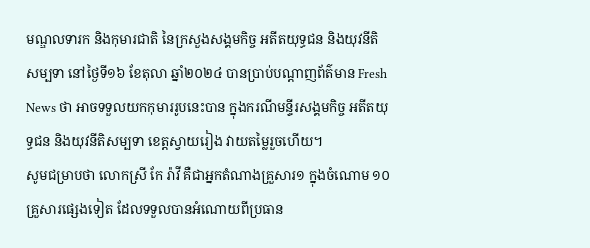មណ្ឌលទារក និងកុមារជាតិ នៃក្រសួងសង្គមកិច្ច អតីតយុទ្ធជន និងយុវនីតិសម្បទា នៅថ្ងៃទី១៦ ខែតុលា ឆ្នាំ២០២៤ បានប្រាប់បណ្តាញព័ត៌មាន Fresh News ថា អាចទទួលយកកុមាររូបនេះបាន ក្នុងករណីមន្ទីរសង្គមកិច្ច អតីតយុទ្ធជន និងយុវនីតិសម្បទា ខេត្តស្វាយរៀង វាយតម្លៃរួចហើយ។
សូមជម្រាបថា លោកស្រី កែ រ៉ាវី គឺជាអ្នកតំណាងគ្រួសារ១ ក្នុងចំណោម ១០គ្រួសារផ្សេងទៀត ដែលទទួលបានអំណោយពីប្រធាន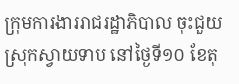ក្រុមការងាររាជរដ្ឋាភិបាល ចុះជួយស្រុកស្វាយទាប នៅថ្ងៃទី១០ ខែតុ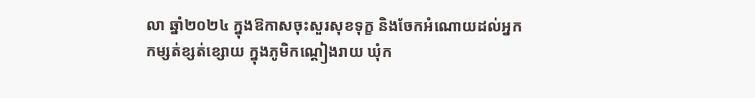លា ឆ្នាំ២០២៤ ក្នុងឱកាសចុះសួរសុខទុក្ខ និងចែកអំណោយដល់អ្នកកម្សត់ខ្សត់ខ្សោយ ក្នុងភូមិកណ្តៀងរាយ ឃុំក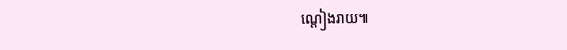ណ្តៀងរាយ៕